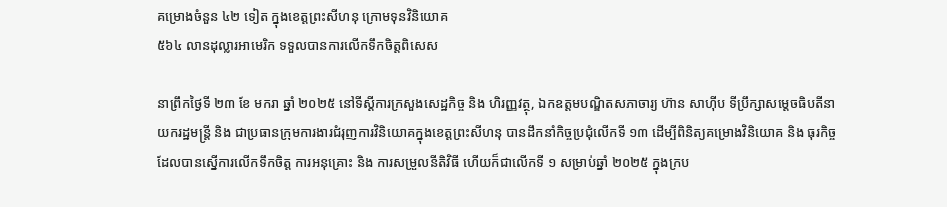គម្រោងចំនួន ៤២ ទៀត ក្នុងខេត្តព្រះសីហនុ ក្រោមទុនវិនិយោគ
៥៦៤ លានដុល្លារអាមេរិក ទទួលបានការលើកទឹកចិត្តពិសេស

នាព្រឹកថ្ងៃទី ២៣ ខែ មករា ឆ្នាំ ២០២៥ នៅទីស្តីការក្រសួងសេដ្ឋកិច្ច និង ហិរញ្ញវត្ថុ, ឯកឧត្តមបណ្ឌិតសភាចារ្យ ហ៊ាន សាហ៊ីប ទីប្រឹក្សាសម្តេចធិបតីនាយករដ្ឋមន្រ្តី និង ជាប្រធានក្រុមការងារជំរុញការវិនិយោគក្នុងខេត្តព្រះសីហនុ បានដឹកនាំកិច្ចប្រជុំលើកទី ១៣ ដើម្បីពិនិត្យគម្រោងវិនិយោគ និង ធុរកិច្ច ដែលបានស្នើការលើកទឹកចិត្ត ការអនុគ្រោះ និង ការសម្រួលនីតិវិធី ហើយក៏ជាលើកទី ១ សម្រាប់ឆ្នាំ ២០២៥ ក្នុងក្រប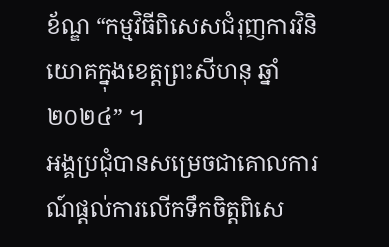ខ័ណ្ឌ “កម្មវិធីពិសេសជំរុញការវិនិយោគក្នុងខេត្តព្រះសីហនុ ឆ្នាំ ២០២៤” ។
អង្គប្រជុំបានសម្រេចជាគោលការណ៍ផ្តល់ការលើកទឹកចិត្តពិសេ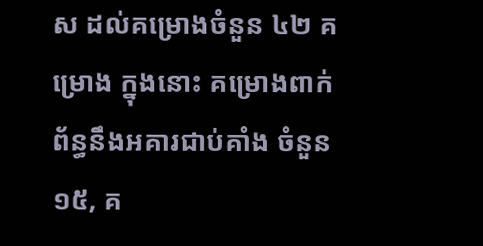ស ដល់គម្រោងចំនួន ៤២ គម្រោង ក្នុងនោះ គម្រោងពាក់ព័ន្ធនឹងអគារជាប់គាំង ចំនួន ១៥, គ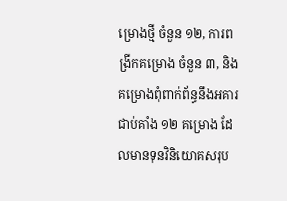ម្រោងថ្មី ចំនួន ១២, ការពង្រីកគម្រោង ចំនួន ៣, និង គម្រោងពុំពាក់ព័ន្ធនឹងអគារជាប់គាំង ១២ គម្រោង ដែលមានទុនវិនិយោគសរុប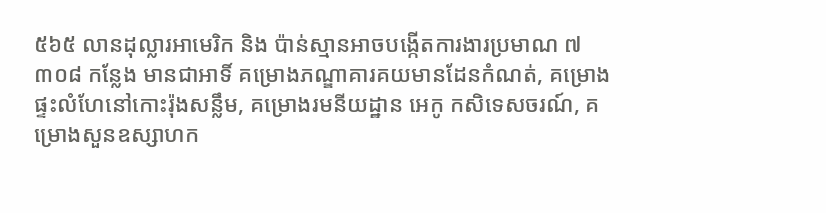៥៦៥ លានដុល្លារអាមេរិក និង ប៉ាន់ស្មានអាចបង្កើតការងារប្រមាណ ៧ ៣០៨ កន្លែង មានជាអាទិ៍ គម្រោងភណ្ឌាគារគយមានដែនកំណត់, គម្រោងផ្ទះលំហែនៅកោះរ៉ុងសន្លឹម, គម្រោងរមនីយដ្ឋាន អេកូ កសិទេសចរណ៍, គម្រោងសួនឧស្សាហក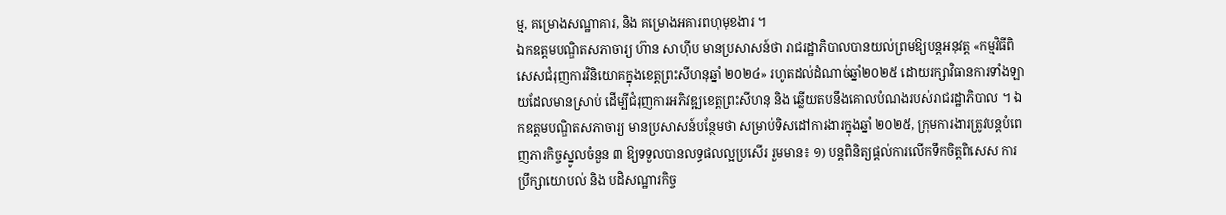ម្ម, គម្រោងសណ្ឋាគារ, និង គម្រោងអគារពហុមុខងារ ។
ឯកឧត្តមបណ្ឌិតសភាចារ្យ ហ៊ាន សាហ៊ីប មានប្រសាសន៍ថា រាជរដ្ឋាភិបាលបានយល់ព្រមឱ្យបន្តអនុវត្ត «កម្មវិធីពិសេសជំរុញការវិនិយោគក្នុងខេត្តព្រះសីហនុឆ្នាំ ២០២៤» រហូតដល់ដំណាច់ឆ្នាំ២០២៥ ដោយរក្សាវិធានការទាំងឡាយដែលមានស្រាប់ ដើម្បីជំរុញការអភិវឌ្ឍខេត្តព្រះសីហនុ និង ឆ្លើយតបនឹងគោលបំណងរបស់រាជរដ្ឋាភិបាល ។ ឯកឧត្តមបណ្ឌិតសភាចារ្យ មានប្រសាសន៍បន្ថែមថា សម្រាប់ទិសដៅការងារក្នុងឆ្នាំ ២០២៥, ក្រុមការងារត្រូវបន្តបំពេញភារកិច្ចស្នូលចំនួន ៣ ឱ្យទទួលបានលទ្ធផលល្អប្រសើរ រួមមាន៖ ១) បន្តពិនិត្យផ្តល់ការលើកទឹកចិត្តពិសេស ការប្រឹក្សាយោបល់ និង បដិសណ្ឋារកិច្ច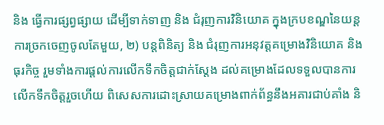និង ធ្វើការផ្សព្វផ្សាយ ដើម្បីទាក់ទាញ និង ជំរុញការវិនិយោគ ក្នុងក្របខណ្ឌនៃយន្តការច្រកចេញចូលតែមួយ, ២) បន្តពិនិត្យ និង ជំរុញការអនុវត្តគម្រោងវិនិយោគ និង ធុរកិច្ច រួមទាំងការផ្តល់ការលើកទឹកចិត្តជាក់ស្តែង ដល់គម្រោងដែលទទួលបានការលើកទឹកចិត្តរួចហើយ ពិសេសការដោះស្រាយគម្រោងពាក់ព័ន្ធនឹងអគារជាប់គាំង និ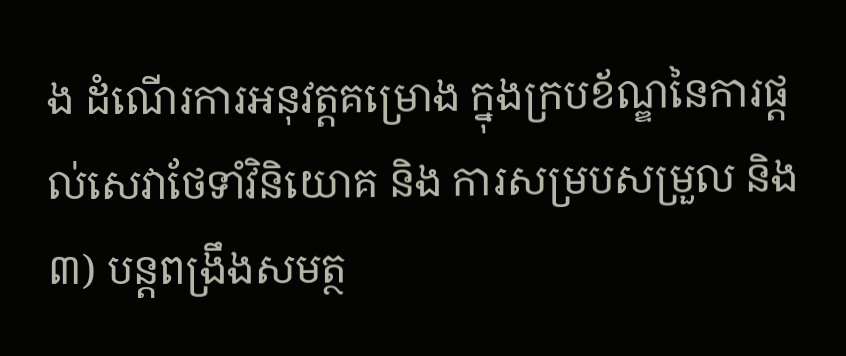ង ដំណើរការអនុវត្តគម្រោង ក្នុងក្របខ័ណ្ឌនៃការផ្តល់សេវាថែទាំវិនិយោគ និង ការសម្របសម្រួល និង ៣) បន្តពង្រឹងសមត្ថ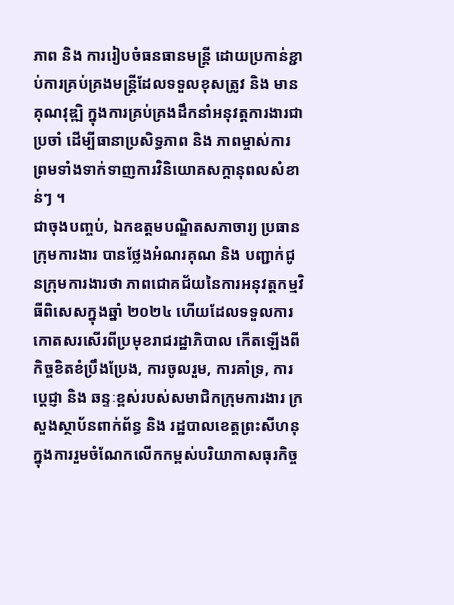ភាព និង ការរៀបចំធនធានមន្ត្រី ដោយប្រកាន់ខ្ជាប់ការគ្រប់គ្រងមន្ត្រីដែលទទួលខុសត្រូវ និង មានគុណវុឌ្ឍិ ក្នុងការគ្រប់គ្រងដឹកនាំអនុវត្តការងារជាប្រចាំ ដើម្បីធានាប្រសិទ្ធភាព និង ភាពម្ចាស់ការ ព្រមទាំងទាក់ទាញការវិនិយោគសក្តានុពលសំខាន់ៗ ។
ជាចុងបញ្ចប់, ឯកឧត្តមបណ្ឌិតសភាចារ្យ ប្រធានក្រុមការងារ បានថ្លែងអំណរគុណ និង បញ្ជាក់ជូនក្រុមការងារថា ភាពជោគជ័យនៃការអនុវត្តកម្មវិធីពិសេសក្នុងឆ្នាំ ២០២៤ ហើយដែលទទួលការកោតសរសើរពីប្រមុខរាជរដ្ឋាភិបាល កើតឡើងពីកិច្ចខិតខំប្រឹងប្រែង, ការចូលរួម, ការគាំទ្រ, ការប្តេជ្ញា និង ឆន្ទៈខ្ពស់របស់សមាជិកក្រុមការងារ ក្រសួងស្ថាប័នពាក់ព័ន្ធ និង រដ្ឋបាលខេត្តព្រះសីហនុ ក្នុងការរួមចំណែកលើកកម្ពស់បរិយាកាសធុរកិច្ច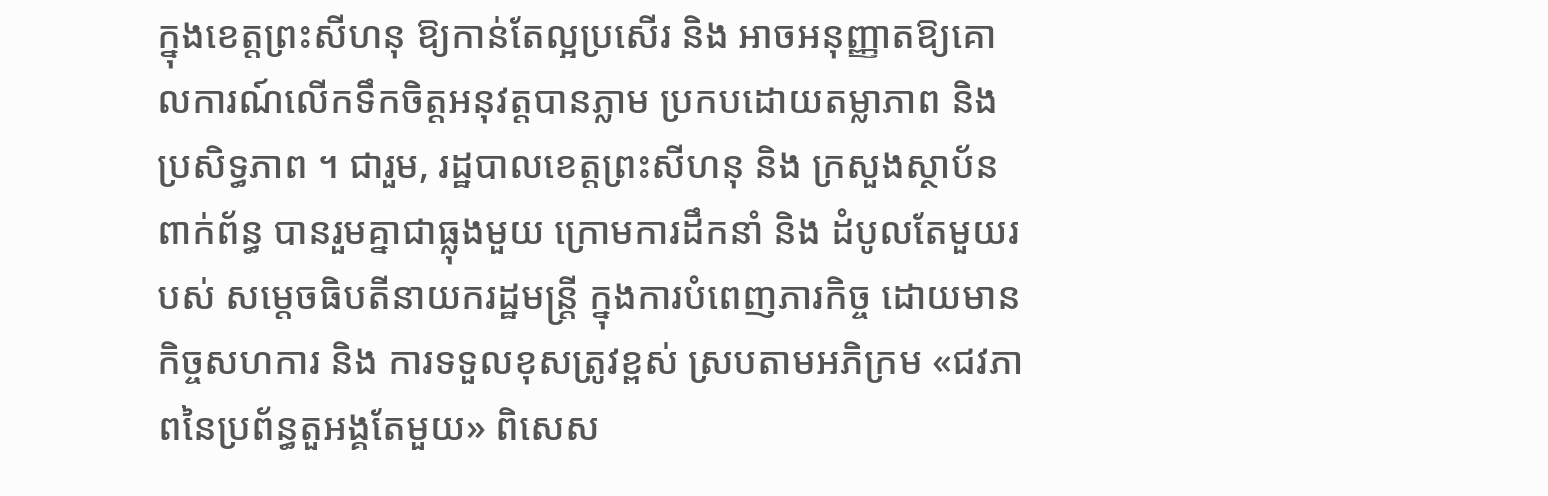ក្នុងខេត្តព្រះសីហនុ ឱ្យកាន់តែល្អប្រសើរ និង អាចអនុញ្ញាតឱ្យគោលការណ៍លើកទឹកចិត្តអនុវត្តបានភ្លាម ប្រកបដោយតម្លាភាព និង ប្រសិទ្ធភាព ។ ជារួម, រដ្ឋបាលខេត្តព្រះសីហនុ និង ក្រសួងស្ថាប័នពាក់ព័ន្ធ បានរួមគ្នាជាធ្លុងមួយ ក្រោមការដឹកនាំ និង ដំបូលតែមួយរបស់ សម្តេចធិបតីនាយករដ្ឋមន្រ្តី ក្នុងការបំពេញភារកិច្ច ដោយមានកិច្ចសហការ និង ការទទួលខុសត្រូវខ្ពស់ ស្របតាមអភិក្រម «ជវភាពនៃប្រព័ន្ធតួអង្គតែមួយ» ពិសេស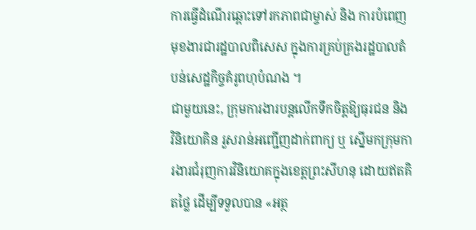ការធ្វើដំណើរឆ្ពោះទៅរកភាពជាម្ចាស់ និង ការបំពេញមុខងារជារដ្ឋបាលពិសេស ក្នុងការគ្រប់គ្រងរដ្ឋបាលតំបន់សេដ្ឋកិច្ចគំរូពហុបំណង ។
ជាមួយនេះ, ក្រុមការងារបន្តលើកទឹកចិត្តឱ្យធុរជន និង វិនិយោគិន រួសរាន់អញ្ជើញដាក់ពាក្យ ឬ ស្នើមកក្រុមការងារជំរុញការវិនិយោគក្នុងខេត្តព្រះសីហនុ ដោយឥតគិតថ្លៃ ដើម្បីទទួលបាន «អត្ថ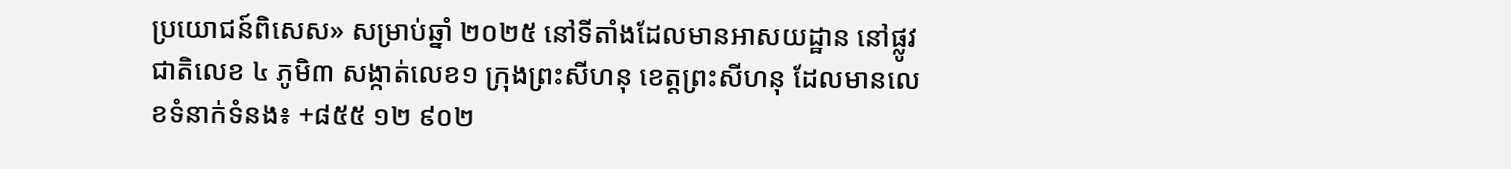ប្រយោជន៍ពិសេស» សម្រាប់ឆ្នាំ ២០២៥ នៅទីតាំងដែលមានអាសយដ្ឋាន នៅផ្លូវជាតិលេខ ៤ ភូមិ៣ សង្កាត់លេខ១ ក្រុងព្រះសីហនុ ខេត្តព្រះសីហនុ ដែលមានលេខទំនាក់ទំនង៖ +៨៥៥ ១២ ៩០២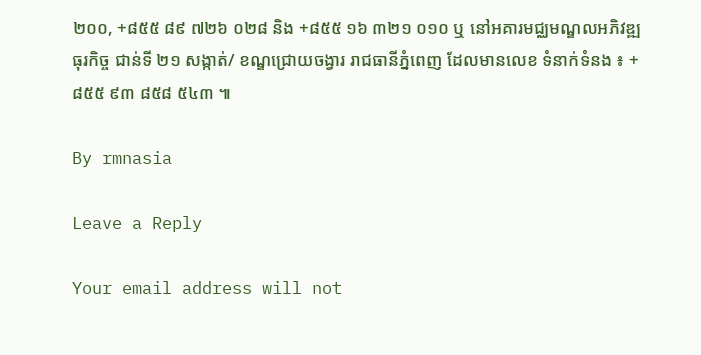២០០, +៨៥៥ ៨៩ ៧២៦ ០២៨ និង +៨៥៥ ១៦ ៣២១ ០១០ ឬ នៅអគារមជ្ឈមណ្ឌលអភិវឌ្ឍធុរកិច្ច ជាន់ទី ២១ សង្កាត់/ ខណ្ឌជ្រោយចង្វារ រាជធានីភ្នំពេញ ដែលមានលេខ ទំនាក់ទំនង ៖ +៨៥៥ ៩៣ ៨៥៨ ៥៤៣ ៕

By rmnasia

Leave a Reply

Your email address will not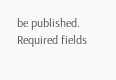be published. Required fields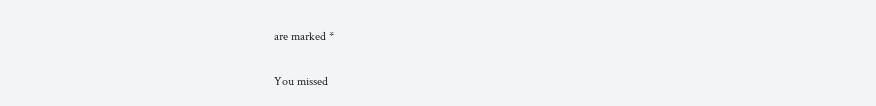are marked *

You missed